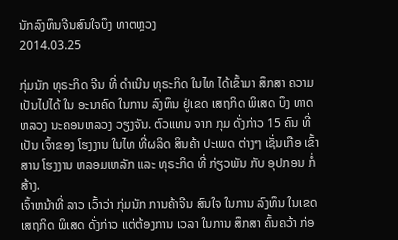ນັກລົງທຶນຈີນສົນໃຈບຶງ ທາຕຫຼວງ
2014.03.25

ກຸ່ມນັກ ທຸຣະກິດ ຈີນ ທີ່ ດຳເນີນ ທຸຣະກິດ ໃນໄທ ໄດ້ເຂົ້າມາ ສຶກສາ ຄວາມ ເປັນໄປໄດ້ ໃນ ອະນາຄົດ ໃນການ ລົງທຶນ ຢູ່ເຂດ ເສຖກິດ ພິເສດ ບຶງ ທາດຫລວງ ນະຄອນຫລວງ ວຽງຈັນ. ຕົວແທນ ຈາກ ກຸມ ດັ່ງກ່າວ 15 ຄົນ ທີ່ເປັນ ເຈົ້າຂອງ ໂຮງງານ ໃນໄທ ທີ່ຜລິດ ສິນຄ້າ ປະເພດ ຕ່າງໆ ເຊັ່ນເກືອ ເຂົ້າສານ ໂຮງງານ ຫລອມເຫລັກ ແລະ ທຸຣະກິດ ທີ່ ກ່ຽວພັນ ກັບ ອຸປກອນ ກໍ່ສ້າງ.
ເຈົ້າຫນ້າທີ່ ລາວ ເວົ້າວ່າ ກຸ່ມນັກ ການຄ້າຈີນ ສົນໃຈ ໃນການ ລົງທຶນ ໃນເຂດ ເສຖກິດ ພິເສດ ດັ່ງກ່າວ ແຕ່ຕ້ອງການ ເວລາ ໃນການ ສຶກສາ ຄົ້ນຄວ້າ ກ່ອ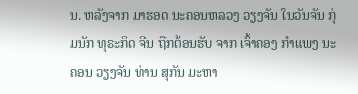ນ. ຫລັງຈາກ ມາຮອດ ນະຄອນຫລວງ ວຽງຈັນ ໃນວັນຈັນ ກຸ່ມນັກ ທຸຣະກິດ ຈີນ ຖືກຕ້ອນຮັບ ຈາກ ເຈົ້າຄອງ ກຳແພງ ນະຄອນ ວຽງຈັນ ທ່ານ ສຸກັນ ມະຫາ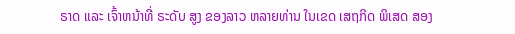ຣາດ ແລະ ເຈົ້າຫນ້າທີ່ ຣະດັບ ສູງ ຂອງລາວ ຫລາຍທ່ານ ໃນເຂດ ເສຖກິດ ພິເສດ ສອງ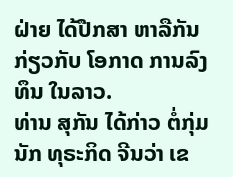ຝ່າຍ ໄດ້ປືກສາ ຫາລືກັນ ກ່ຽວກັບ ໂອກາດ ການລົງທຶນ ໃນລາວ.
ທ່ານ ສຸກັນ ໄດ້ກ່າວ ຕໍ່ກຸ່ມ ນັກ ທຸຣະກິດ ຈີນວ່າ ເຂ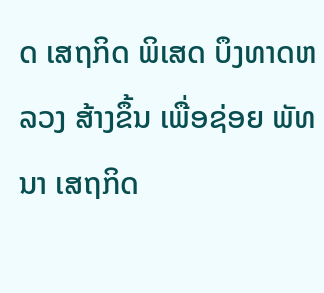ດ ເສຖກິດ ພິເສດ ບຶງທາດຫລວງ ສ້າງຂຶ້ນ ເພື່ອຊ່ອຍ ພັທນາ ເສຖກິດ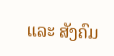ແລະ ສັງຄົມ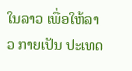ໃນລາວ ເພື່ອໃຫ້ລາວ ກາຍເປັນ ປະເທດ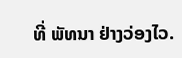ທີ່ ພັທນາ ຢ່າງວ່ອງໄວ.